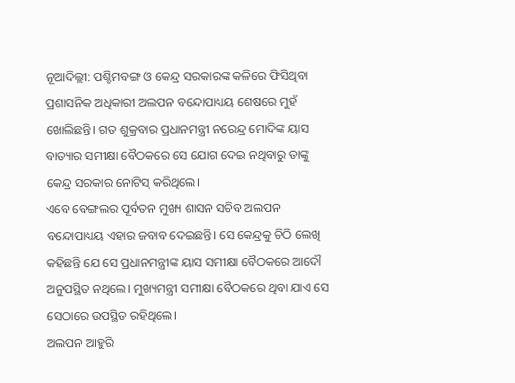ନୂଆଦିଲ୍ଲୀ: ପଶ୍ଚିମବଙ୍ଗ ଓ କେନ୍ଦ୍ର ସରକାରଙ୍କ କଳିରେ ଫିସିଥିବା ପ୍ରଶାସନିକ ଅଧିକାରୀ ଅଲପନ ବନ୍ଦୋପାଧ୍ୟୟ ଶେଷରେ ମୁହଁ ଖୋଲିଛନ୍ତି। ଗତ ଶୁକ୍ରବାର ପ୍ରଧାନମନ୍ତ୍ରୀ ନରେନ୍ଦ୍ର ମୋଦିଙ୍କ ୟାସ ବାତ୍ୟାର ସମୀକ୍ଷା ବୈଠକରେ ସେ ଯୋଗ ଦେଇ ନଥିବାରୁ ତାଙ୍କୁ କେନ୍ଦ୍ର ସରକାର ନୋଟିସ୍ କରିଥିଲେ।
ଏବେ ବେଙ୍ଗଲର ପୂର୍ବତନ ମୁଖ୍ୟ ଶାସନ ସଚିବ ଅଲପନ ବନ୍ଦୋପାଧ୍ୟୟ ଏହାର ଜବାବ ଦେଇଛନ୍ତି। ସେ କେନ୍ଦ୍ରକୁ ଚିଠି ଲେଖି କହିଛନ୍ତି ଯେ ସେ ପ୍ରଧାନମନ୍ତ୍ରୀଙ୍କ ୟାସ ସମୀକ୍ଷା ବୈଠକରେ ଆଦୌ ଅନୁପସ୍ଥିତ ନଥିଲେ। ମୁଖ୍ୟମନ୍ତ୍ରୀ ସମୀକ୍ଷା ବୈଠକରେ ଥିବା ଯାଏ ସେ ସେଠାରେ ଉପସ୍ଥିତ ରହିଥିଲେ।
ଅଲପନ ଆହୁରି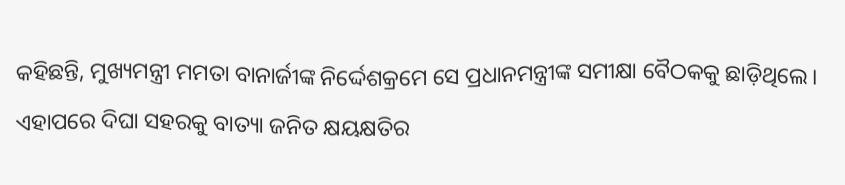କହିଛନ୍ତି, ମୁଖ୍ୟମନ୍ତ୍ରୀ ମମତା ବାନାର୍ଜୀଙ୍କ ନିର୍ଦ୍ଦେଶକ୍ରମେ ସେ ପ୍ରଧାନମନ୍ତ୍ରୀଙ୍କ ସମୀକ୍ଷା ବୈଠକକୁ ଛାଡ଼ିଥିଲେ। ଏହାପରେ ଦିଘା ସହରକୁ ବାତ୍ୟା ଜନିତ କ୍ଷୟକ୍ଷତିର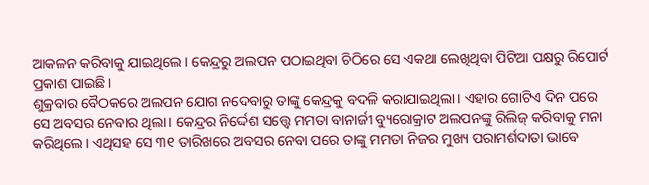ଆକଳନ କରିବାକୁ ଯାଇଥିଲେ। କେନ୍ଦ୍ରରୁ ଅଲପନ ପଠାଇଥିବା ଚିଠିରେ ସେ ଏକଥା ଲେଖିଥିବା ପିଟିଆ ପକ୍ଷରୁ ରିପୋର୍ଟ ପ୍ରକାଶ ପାଇଛି।
ଶୁକ୍ରବାର ବୈଠକରେ ଅଲପନ ଯୋଗ ନଦେବାରୁ ତାଙ୍କୁ କେନ୍ଦ୍ରକୁ ବଦଳି କରାଯାଇଥିଲା। ଏହାର ଗୋଟିଏ ଦିନ ପରେ ସେ ଅବସର ନେବାର ଥିଲା। କେନ୍ଦ୍ରର ନିର୍ଦ୍ଦେଶ ସତ୍ତ୍ୱେ ମମତା ବାନାର୍ଜୀ ବ୍ୟୁରୋକ୍ରାଟ ଅଲପନଙ୍କୁ ରିଲିଜ୍ କରିବାକୁ ମନା କରିଥିଲେ। ଏଥିସହ ସେ ୩୧ ତାରିଖରେ ଅବସର ନେବା ପରେ ତାଙ୍କୁ ମମତା ନିଜର ମୁଖ୍ୟ ପରାମର୍ଶଦାତା ଭାବେ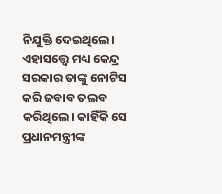ନିଯୁକ୍ତି ଦେଇଥିଲେ।
ଏହାସତ୍ତ୍ୱେ ମଧ୍ୟ କେନ୍ଦ୍ର ସରକାର ତାଙ୍କୁ ନୋଟିସ କରି ଜବାବ ତଲବ କରିଥିଲେ। କାହିଁକି ସେ ପ୍ରଧାନମନ୍ତ୍ରୀଙ୍କ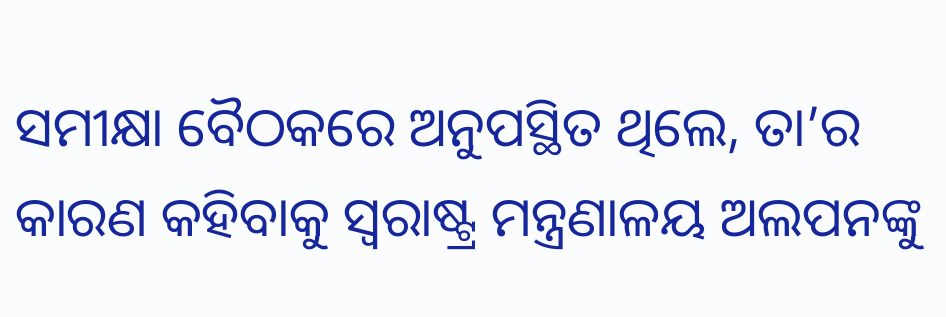ସମୀକ୍ଷା ବୈଠକରେ ଅନୁପସ୍ଥିତ ଥିଲେ, ତା’ର କାରଣ କହିବାକୁ ସ୍ୱରାଷ୍ଟ୍ର ମନ୍ତ୍ରଣାଳୟ ଅଲପନଙ୍କୁ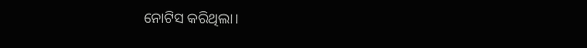ନୋଟିସ କରିଥିଲା।